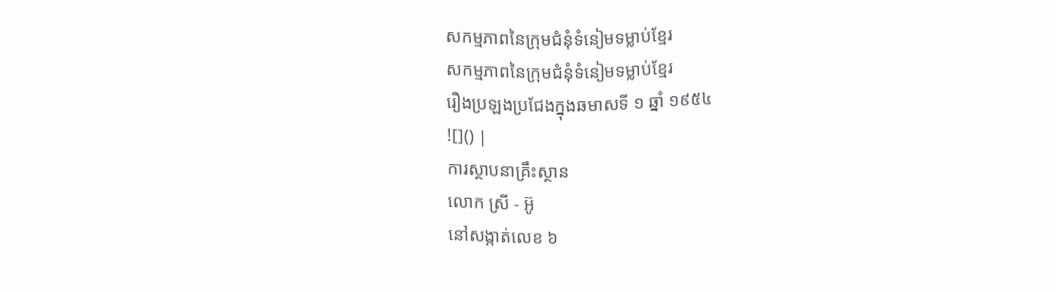សកម្មភាពនៃក្រុមជំនុំទំនៀមទម្លាប់ខ្មែរ
សកម្មភាពនៃក្រុមជំនុំទំនៀមទម្លាប់ខ្មែរ
រឿងប្រឡងប្រជែងក្នុងឆមាសទី ១ ឆ្នាំ ១៩៥៤
![]() |
ការស្ថាបនាគ្រឹះស្ថាន
លោក ស្រី - អ៊ូ
នៅសង្កាត់លេខ ៦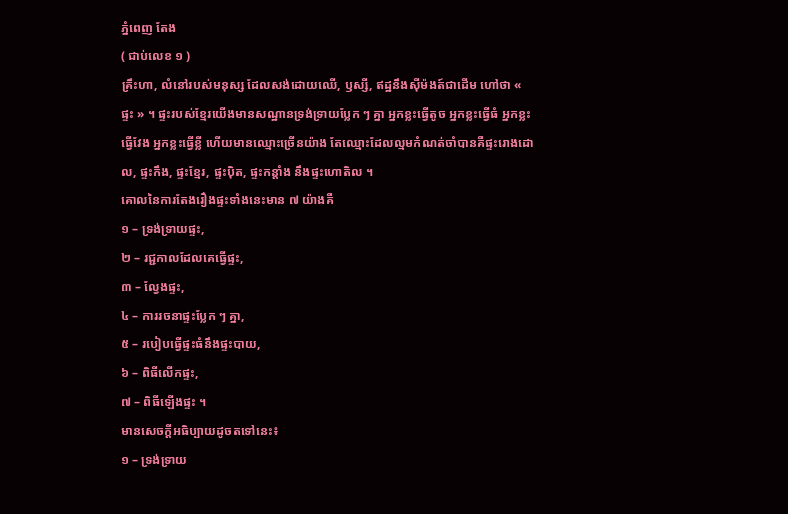ភ្នំពេញ តែង
( ជាប់លេខ ១ )
គ្រឹះហា, លំនៅរបស់មនុស្ស ដែលសង់ដោយឈើ, ឫស្សី, ឥដ្ឋនឹងស៊ីម៉ងត៍ជាដើម ហៅថា « ផ្ទះ » ។ ផ្ទះរបស់ខ្មែរយើងមានសណ្ឋានទ្រង់ទ្រាយប្លែក ៗ គ្នា អ្នកខ្លះធ្វើតូច អ្នកខ្លះធ្វើធំ អ្នកខ្លះធ្វើវែង អ្នកខ្លះធ្វើខ្លី ហើយមានឈ្មោះច្រើនយ៉ាង តែឈ្មោះដែលល្មមកំណត់ចាំបានគឺផ្ទះរោងដោល, ផ្ទះកឹង, ផ្ទះខ្មែរ, ផ្ទះប៉ិត, ផ្ទះកន្តាំង នឹងផ្ទះហោតិល ។
គោលនៃការតែងរឿងផ្ទះទាំងនេះមាន ៧ យ៉ាងគឺ
១ – ទ្រង់ទ្រាយផ្ទះ,
២ – រជ្ជកាលដែលគេធ្វើផ្ទះ,
៣ – ល្វែងផ្ទះ,
៤ – ការរចនាផ្ទះប្លែក ៗ គ្នា,
៥ – របៀបធ្វើផ្ទះធំនឹងផ្ទះបាយ,
៦ – ពិធីលើកផ្ទះ,
៧ – ពិធីឡើងផ្ទះ ។
មានសេចក្ដីអធិប្បាយដូចតទៅនេះ៖
១ – ទ្រង់ទ្រាយ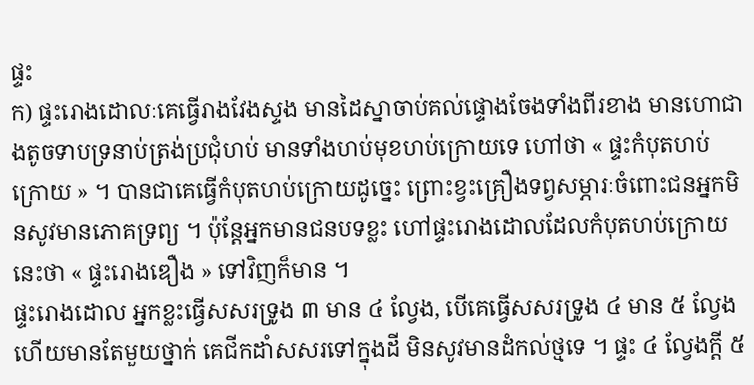ផ្ទះ
ក) ផ្ទះរោងដោលៈគេធ្វើរាងវែងស្ទង មានដៃស្នាចាប់គល់ផ្ទោងចែងទាំងពីរខាង មានហោជាងតូចទាបទ្រនាប់ត្រង់ប្រជុំហប់ មានទាំងហប់មុខហប់ក្រោយទេ ហៅថា « ផ្ទះកំបុតហប់ក្រោយ » ។ បានជាគេធ្វើកំបុតហប់ក្រោយដូច្នេះ ព្រោះខ្វះគ្រឿងទព្វសម្ភារៈចំពោះជនអ្នកមិនសូវមានភោគទ្រព្យ ។ ប៉ុន្តែអ្នកមានជនបទខ្លះ ហៅផ្ទះរោងដោលដែលកំបុតហប់ក្រោយនេះថា « ផ្ទះរោងឌឿង » ទៅវិញក៏មាន ។
ផ្ទះរោងដោល អ្នកខ្លះធ្វើសសរទ្រូង ៣ មាន ៤ ល្វែង, បើគេធ្វើសសរទ្រូង ៤ មាន ៥ ល្វែង ហើយមានតែមួយថ្នាក់ គេជីកដាំសសរទៅក្នុងដី មិនសូវមានដំកល់ថ្មទេ ។ ផ្ទះ ៤ ល្វែងក្ដី ៥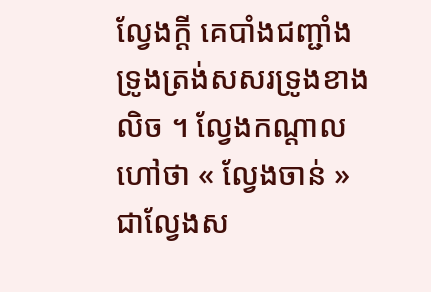ល្វែងក្ដី គេបាំងជញ្ជាំងទ្រូងត្រង់សសរទ្រូងខាងលិច ។ ល្វែងកណ្ដាលហៅថា « ល្វែងចាន់ » ជាល្វែងស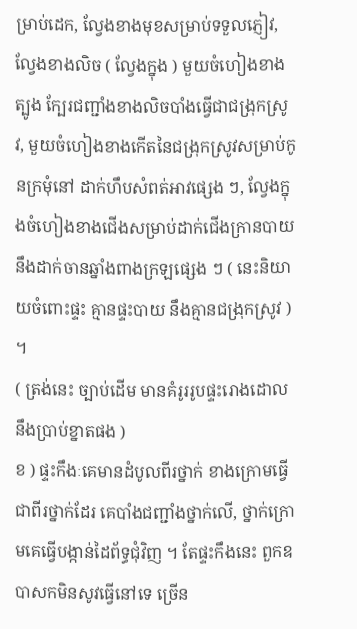ម្រាប់ដេក, ល្វែងខាងមុខសម្រាប់ទទួលភ្ញៀវ, ល្វែងខាងលិច ( ល្វែងក្នុង ) មួយចំហៀងខាងត្បូង ក្បែរជញ្ជាំងខាងលិចបាំងធ្វើជាជង្រុកស្រូវ, មួយចំហៀងខាងកើតនៃជង្រុកស្រូវសម្រាប់កូនក្រមុំនៅ ដាក់ហឹបសំពត់អាវផ្សេង ៗ, ល្វែងក្នុងចំហៀងខាងជើងសម្រាប់ដាក់ជើងក្រានបាយ នឹងដាក់ចានឆ្នាំងពាងក្រឡផ្សេង ៗ ( នេះនិយាយចំពោះផ្ទះ គ្មានផ្ទះបាយ នឹងគ្មានជង្រុកស្រូវ ) ។
( ត្រង់នេះ ច្បាប់ដើម មានគំរូររូបផ្ទះរោងដោល នឹងប្រាប់ខ្នាតផង )
ខ ) ផ្ទះកឹងៈគេមានដំបូលពីរថ្នាក់ ខាងក្រោមធ្វើជាពីរថ្នាក់ដែរ គេបាំងជញ្ជាំងថ្នាក់លើ, ថ្នាក់ក្រោមគេធ្វើបង្កាន់ដៃព័ទ្ធជុំវិញ ។ តែផ្ទះកឹងនេះ ពួកឧបាសកមិនសូវធ្វើនៅទេ ច្រើន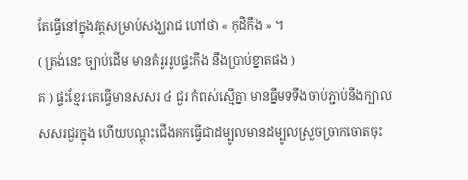តែធ្វើនៅក្នុងវត្តសម្រាប់សង្ឃរាជ ហៅថា « កុដិកឹង » ។
( ត្រង់នេះ ច្បាប់ដើម មានគំរូររូបផ្ទះកឹង នឹងប្រាប់ខ្នាតផង )
គ ) ផ្ទះខ្មែរៈគេធ្វើមានសសរ ៤ ជួរ កំពស់ស្មើគ្នា មានធ្នឹមទទឹងចាប់ភ្ជាប់នឹងក្បាលសសរជួរក្នុង ហើយបណ្ដុះជើងគកធ្វើជាដម្បូលមានដម្បូលស្រួចច្រាកចោតចុះ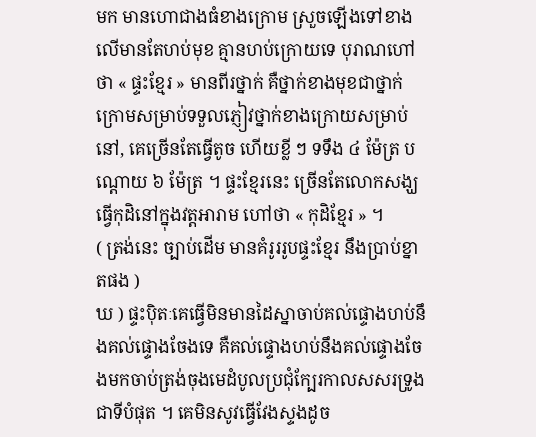មក មានហោជាងធំខាងក្រោម ស្រួចឡើងទៅខាងលើមានតែហប់មុខ គ្មានហប់ក្រោយទេ បុរាណហៅថា « ផ្ទះខ្មែរ » មានពីរថ្នាក់ គឺថ្នាក់ខាងមុខជាថ្នាក់ក្រោមសម្រាប់ទទួលភ្ញៀវថ្នាក់ខាងក្រោយសម្រាប់នៅ, គេច្រើនតែធ្វើតូច ហើយខ្លី ៗ ទទឹង ៤ ម៉ែត្រ បណ្ដោយ ៦ ម៉ែត្រ ។ ផ្ទះខ្មែរនេះ ច្រើនតែលោកសង្ឃធ្វើកុដិនៅក្នុងវត្តអារាម ហៅថា « កុដិខ្មែរ » ។
( ត្រង់នេះ ច្បាប់ដើម មានគំរូររូបផ្ទះខ្មែរ នឹងប្រាប់ខ្នាតផង )
ឃ ) ផ្ទះប៉ិតៈគេធ្វើមិនមានដៃស្នាចាប់គល់ផ្ទោងហប់នឹងគល់ផ្ទោងចែងទេ គឺគល់ផ្ទោងហប់នឹងគល់ផ្ទោងចែងមកចាប់ត្រង់ចុងមេដំបូលប្រជុំក្បែរកាលសសរទ្រូងជាទីបំផុត ។ គេមិនសូវធ្វើវែងស្ទងដូច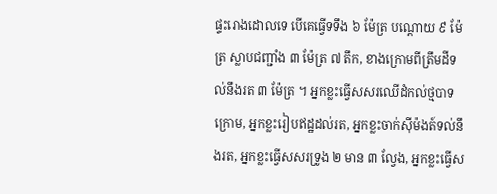ផ្ទះរោងដោលទេ បើគេធ្វើទទឹង ៦ ម៉ែត្រ បណ្ដោយ ៩ ម៉ែត្រ ស្លាបជញ្ជាំង ៣ ម៉ែត្រ ៧ តឹក, ខាងក្រោមពីត្រឹមដីទល់នឹងរត ៣ ម៉ែត្រ ។ អ្នកខ្លះធ្វើសសរឈើដំកល់ថ្មបាទក្រោម, អ្នកខ្លះរៀបឥដ្ឋដល់រត, អ្នកខ្លះចាក់ស៊ីម៉ងត៍ទល់នឹងរត, អ្នកខ្លះធ្វើសសរទ្រូង ២ មាន ៣ ល្វែង, អ្នកខ្លះធ្វើស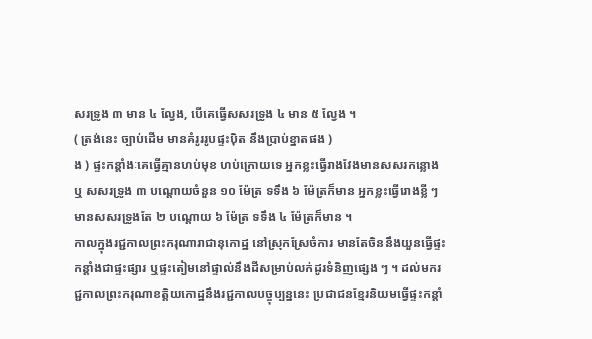សរទ្រូង ៣ មាន ៤ ល្វែង, បើគេធ្វើសសរទ្រូង ៤ មាន ៥ ល្វែង ។
( ត្រង់នេះ ច្បាប់ដើម មានគំរូររូបផ្ទះប៉ិត នឹងប្រាប់ខ្នាតផង )
ង ) ផ្ទះកន្តាំងៈគេធ្វើគ្មានហប់មុខ ហប់ក្រោយទេ អ្នកខ្លះធ្វើរាងវែងមានសសរកន្លោង ឬ សសរទ្រូង ៣ បណ្ដោយចំនួន ១០ ម៉ែត្រ ទទឹង ៦ ម៉ែត្រក៏មាន អ្នកខ្លះធ្វើរោងខ្លី ៗ មានសសរទ្រូងតែ ២ បណ្ដោយ ៦ ម៉ែត្រ ទទឹង ៤ ម៉ែត្រក៏មាន ។
កាលក្នុងរជ្ជកាលព្រះករុណារាជានុកោដ្ឋ នៅស្រុកស្រែចំការ មានតែចិននឹងយួនធ្វើផ្ទះកន្តាំងជាផ្ទះផ្សារ ឬផ្ទះតៀមនៅផ្ទាល់នឹងដីសម្រាប់លក់ដូរទំនិញផ្សេង ៗ ។ ដល់មករជ្ជកាលព្រះករុណាខត្តិយកោដ្ឋនឹងរជ្ជកាលបច្ចុប្បន្ននេះ ប្រជាជនខ្មែរនិយមធ្វើផ្ទះកន្តាំ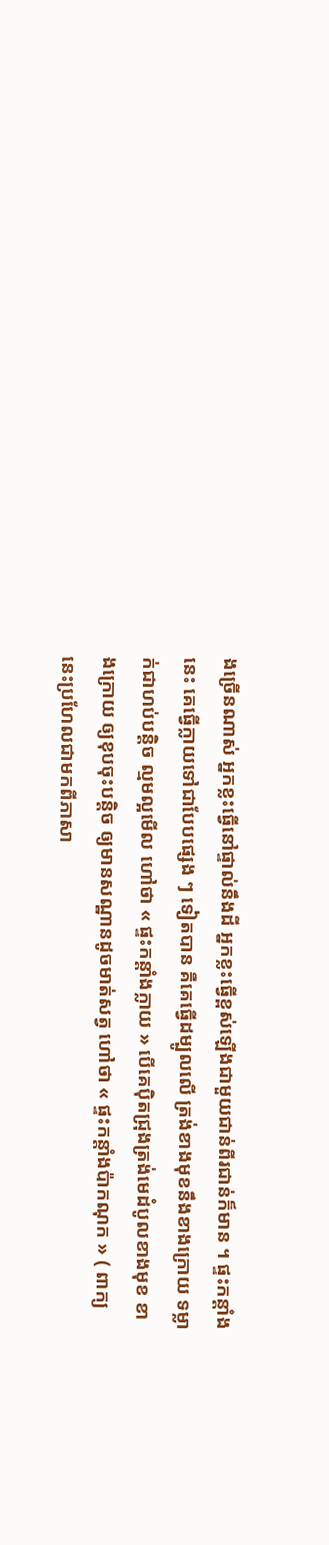ងច្រើនណាស់ អ្នកខ្លះធ្វើនៅផ្ទាល់នឹងដី អ្នកខ្លះធ្វើខ្ពស់ឡើងជាមួយជាន់ពីរជាន់ក៏មាន ។ ផ្ទះកន្តាំងនេះ គេធ្វើក្លាយទៅជាបែបផ្សេង ៗ ទៀតបាន គឺគេធ្វើដម្បូលលើ ត្រង់ខាងមុខនឹងខាងក្រោយ ទម្លាក់ជាហប់បន្តិច ល្មមល្អមើល ហៅថា « ផ្ទះកន្តាំងក្លាយ » បើគេប៉ិតជ្រុងត្រង់មេដំបូលខាងមុខ ខាងក្រោយ ឲ្យខុបចុះបន្តិច ឲ្យមានសណ្ឋានដូចមាត់សត្វ ហៅថា « ផ្ទះកន្តាំងប៉ាកណុក » ( ពាក្យនេះប្រហែលជាមកពីភាសា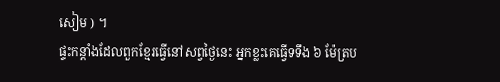សៀម ) ។
ផ្ទះកន្តាំងដែលពួកខ្មែរធ្វើនៅសព្វថ្ងៃនេះ អ្នកខ្លះគេធ្វើទទឹង ៦ ម៉ែត្រប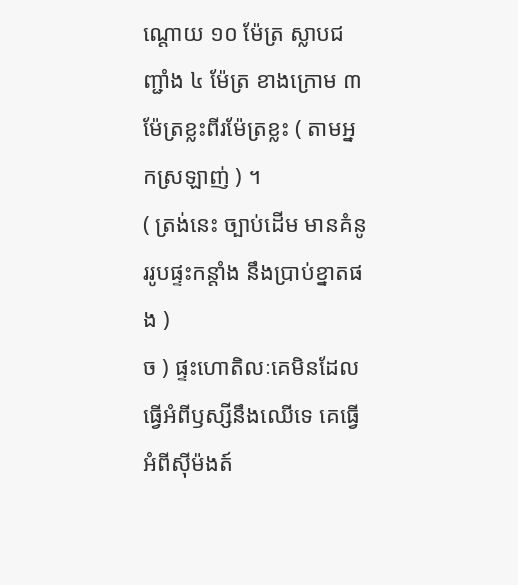ណ្ដោយ ១០ ម៉ែត្រ ស្លាបជញ្ជាំង ៤ ម៉ែត្រ ខាងក្រោម ៣ ម៉ែត្រខ្លះពីរម៉ែត្រខ្លះ ( តាមអ្នកស្រឡាញ់ ) ។
( ត្រង់នេះ ច្បាប់ដើម មានគំនូររូបផ្ទះកន្តាំង នឹងប្រាប់ខ្នាតផង )
ច ) ផ្ទះហោតិលៈគេមិនដែលធ្វើអំពីឫស្សីនឹងឈើទេ គេធ្វើអំពីស៊ីម៉ងត៍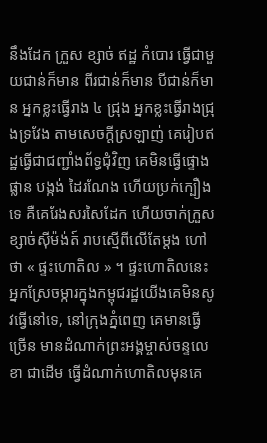នឹងដែក ក្រួស ខ្សាច់ ឥដ្ឋ កំបោរ ធ្វើជាមួយជាន់ក៏មាន ពីរជាន់ក៏មាន បីជាន់ក៏មាន អ្នកខ្លះធ្វើរាង ៤ ជ្រុង អ្នកខ្លះធ្វើរាងជ្រុងទ្រវែង តាមសេចក្ដីស្រឡាញ់ គេរៀបឥដ្ឋធ្វើជាជញ្ជាំងព័ទ្ធជុំវិញ គេមិនធ្វើផ្ទោងផ្លាន បង្កង់ ដៃរណែង ហើយប្រក់ក្បឿងទេ គឺគេរែងសរសៃដែក ហើយចាក់ក្រួសខ្សាច់ស៊ីម៉ង់ត៍ រាបស្មើពីលើតែម្ដង ហៅថា « ផ្ទះហោតិល » ។ ផ្ទះហោតិលនេះ អ្នកស្រែចម្ការក្នុងកម្ពុជរដ្ឋយើងគេមិនសូវធ្វើនៅទេ, នៅក្រុងភ្នំពេញ គេមានធ្វើច្រើន មានដំណាក់ព្រះអង្គម្ចាស់ចន្ទលេខា ជាដើម ធ្វើដំណាក់ហោតិលមុនគេ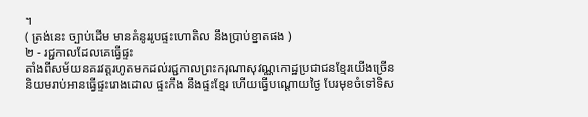។
( ត្រង់នេះ ច្បាប់ដើម មានគំនូររូបផ្ទះហោតិល នឹងប្រាប់ខ្នាតផង )
២ - រជ្ជកាលដែលគេធ្វើផ្ទះ
តាំងពីសម័យនគរវត្តរហូតមកដល់រជ្ជកាលព្រះករុណាសុវណ្ណកោដ្ឋប្រជាជនខ្មែរយើងច្រើននិយមរាប់អានធ្វើផ្ទះរោងដោល ផ្ទះកឹង នឹងផ្ទះខ្មែរ ហើយធ្វើបណ្ដោយថ្ងៃ បែរមុខចំទៅទិស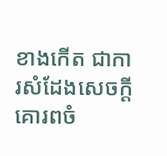ខាងកើត ជាការសំដែងសេចក្ដីគោរពចំ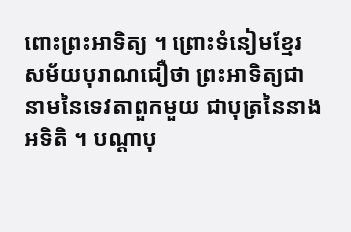ពោះព្រះអាទិត្យ ។ ព្រោះទំនៀមខ្មែរសម័យបុរាណជឿថា ព្រះអាទិត្យជានាមនៃទេវតាពួកមួយ ជាបុត្រនៃនាងអទិតិ ។ បណ្ដាបុ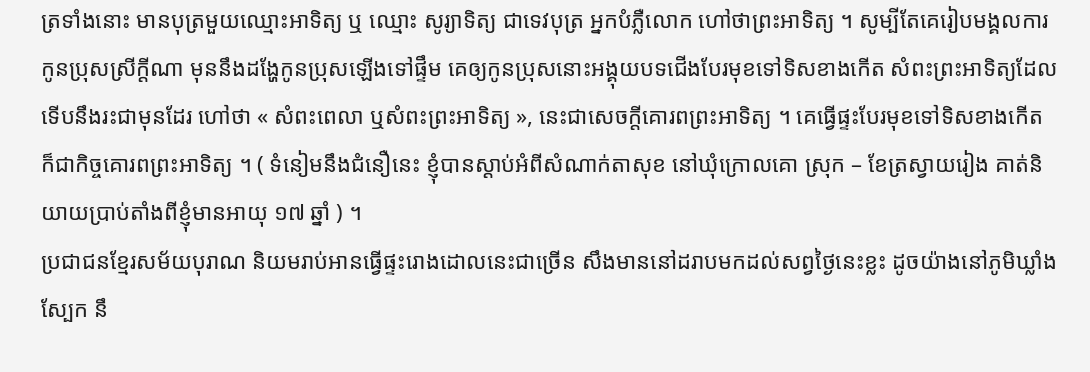ត្រទាំងនោះ មានបុត្រមួយឈ្មោះអាទិត្យ ឬ ឈ្មោះ សូរ្យាទិត្យ ជាទេវបុត្រ អ្នកបំភ្លឺលោក ហៅថាព្រះអាទិត្យ ។ សូម្បីតែគេរៀបមង្គលការកូនប្រុសស្រីក្ដីណា មុននឹងដង្ហែកូនប្រុសឡើងទៅផ្ទឹម គេឲ្យកូនប្រុសនោះអង្គុយបទជើងបែរមុខទៅទិសខាងកើត សំពះព្រះអាទិត្យដែលទើបនឹងរះជាមុនដែរ ហៅថា « សំពះពេលា ឬសំពះព្រះអាទិត្យ », នេះជាសេចក្ដីគោរពព្រះអាទិត្យ ។ គេធ្វើផ្ទះបែរមុខទៅទិសខាងកើត ក៏ជាកិច្ចគោរពព្រះអាទិត្យ ។ ( ទំនៀមនឹងជំនឿនេះ ខ្ញុំបានស្ដាប់អំពីសំណាក់តាសុខ នៅឃុំក្រោលគោ ស្រុក – ខែត្រស្វាយរៀង គាត់និយាយប្រាប់តាំងពីខ្ញុំមានអាយុ ១៧ ឆ្នាំ ) ។
ប្រជាជនខ្មែរសម័យបុរាណ និយមរាប់អានធ្វើផ្ទះរោងដោលនេះជាច្រើន សឹងមាននៅដរាបមកដល់សព្វថ្ងៃនេះខ្លះ ដូចយ៉ាងនៅភូមិឃ្លាំងស្បែក នឹ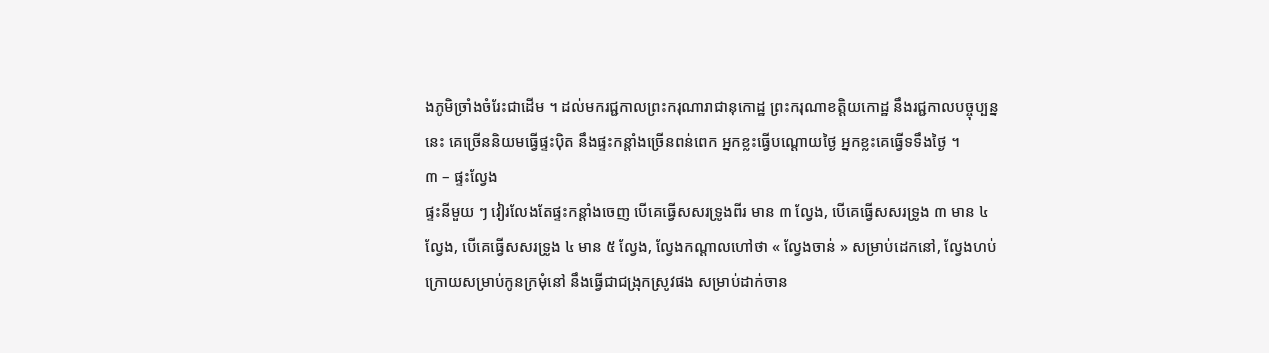ងភូមិច្រាំងចំរែះជាដើម ។ ដល់មករជ្ជកាលព្រះករុណារាជានុកោដ្ឋ ព្រះករុណាខត្តិយកោដ្ឋ នឹងរជ្ជកាលបច្ចុប្បន្ននេះ គេច្រើននិយមធ្វើផ្ទះប៉ិត នឹងផ្ទះកន្តាំងច្រើនពន់ពេក អ្នកខ្លះធ្វើបណ្ដោយថ្ងៃ អ្នកខ្លះគេធ្វើទទឹងថ្ងៃ ។
៣ – ផ្ទះល្វែង
ផ្ទះនីមួយ ៗ វៀរលែងតែផ្ទះកន្តាំងចេញ បើគេធ្វើសសរទ្រូងពីរ មាន ៣ ល្វែង, បើគេធ្វើសសរទ្រូង ៣ មាន ៤ ល្វែង, បើគេធ្វើសសរទ្រូង ៤ មាន ៥ ល្វែង, ល្វែងកណ្ដាលហៅថា « ល្វែងចាន់ » សម្រាប់ដេកនៅ, ល្វែងហប់ក្រោយសម្រាប់កូនក្រមុំនៅ នឹងធ្វើជាជង្រុកស្រូវផង សម្រាប់ដាក់ចាន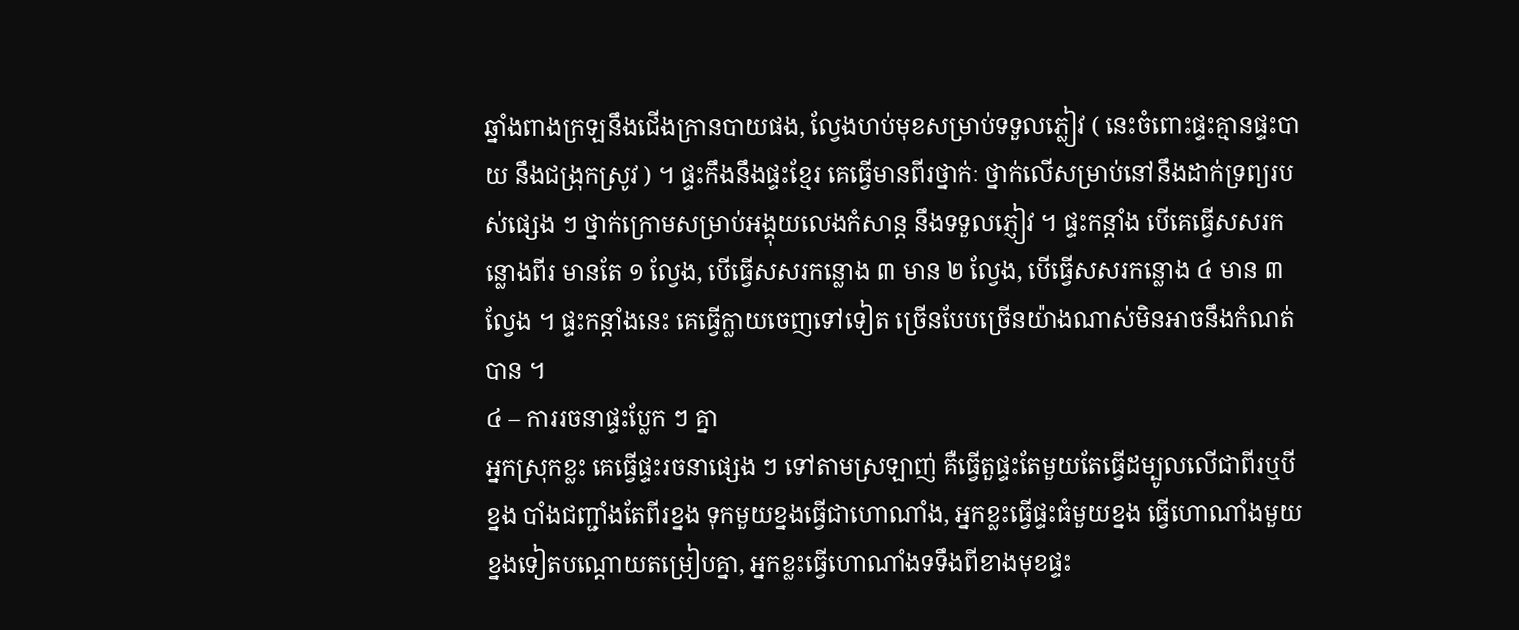ឆ្នាំងពាងក្រឡនឹងជើងក្រានបាយផង, ល្វែងហប់មុខសម្រាប់ទទួលភ្លៀវ ( នេះចំពោះផ្ទះគ្មានផ្ទះបាយ នឹងជង្រុកស្រូវ ) ។ ផ្ទះកឹងនឹងផ្ទះខ្មែរ គេធ្វើមានពីរថ្នាក់ៈ ថ្នាក់លើសម្រាប់នៅនឹងដាក់ទ្រព្យរបស់ផ្សេង ៗ ថ្នាក់ក្រោមសម្រាប់អង្គុយលេងកំសាន្ត នឹងទទួលភ្ញៀវ ។ ផ្ទះកន្តាំង បើគេធ្វើសសរកន្លោងពីរ មានតែ ១ ល្វែង, បើធ្វើសសរកន្លោង ៣ មាន ២ ល្វែង, បើធ្វើសសរកន្លោង ៤ មាន ៣ ល្វែង ។ ផ្ទះកន្តាំងនេះ គេធ្វើក្លាយចេញទៅទៀត ច្រើនបែបច្រើនយ៉ាងណាស់មិនអាចនឹងកំណត់បាន ។
៤ – ការរចនាផ្ទះប្លែក ៗ គ្នា
អ្នកស្រុកខ្លះ គេធ្វើផ្ទះរចនាផ្សេង ៗ ទៅតាមស្រឡាញ់ គឺធ្វើតួផ្ទះតែមួយតែធ្វើដម្បូលលើជាពីរឬបីខ្នង បាំងជញ្ជាំងតែពីរខ្នង ទុកមួយខ្នងធ្វើជាហោណាំង, អ្នកខ្លះធ្វើផ្ទះធំមួយខ្នង ធ្វើហោណាំងមួយខ្នងទៀតបណ្ដោយតម្រៀបគ្នា, អ្នកខ្លះធ្វើហោណាំងទទឹងពីខាងមុខផ្ទះ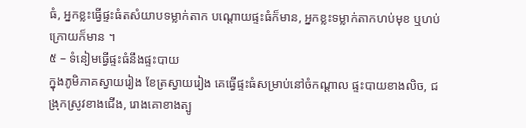ធំ, អ្នកខ្លះធ្វើផ្ទះធំតសំយាបទម្លាក់តាក បណ្ដោយផ្ទះធំក៏មាន, អ្នកខ្លះទម្លាក់តាកហប់មុខ ឬហប់ក្រោយក៏មាន ។
៥ – ទំនៀមធ្វើផ្ទះធំនឹងផ្ទះបាយ
ក្នុងភូមិភាគស្វាយរៀង ខែត្រស្វាយរៀង គេធ្វើផ្ទះធំសម្រាប់នៅចំកណ្ដាល ផ្ទះបាយខាងលិច, ជង្រុកស្រូវខាងជើង, រោងគោខាងត្បូ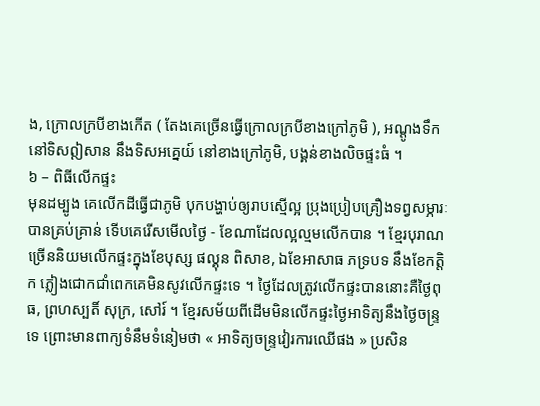ង, ក្រោលក្របីខាងកើត ( តែងគេច្រើនធ្វើក្រោលក្របីខាងក្រៅភូមិ ), អណ្ដូងទឹកនៅទិសឦសាន នឹងទិសអគ្នេយ៍ នៅខាងក្រៅភូមិ, បង្គន់ខាងលិចផ្ទះធំ ។
៦ – ពិធីលើកផ្ទះ
មុនដម្បូង គេលើកដីធ្វើជាភូមិ បុកបង្ហាប់ឲ្យរាបស្មើល្អ ប្រុងប្រៀបគ្រឿងទព្វសម្ភារៈបានគ្រប់គ្រាន់ ទើបគេរើសមើលថ្ងៃ - ខែណាដែលល្អល្មមលើកបាន ។ ខ្មែរបុរាណច្រើននិយមលើកផ្ទះក្នុងខែបុស្ស ផល្គុន ពិសាខ, ឯខែអាសាធ ភទ្របទ នឹងខែកត្ដិក ភ្លៀងជោកជាំពេកគេមិនសូវលើកផ្ទះទេ ។ ថ្ងៃដែលត្រូវលើកផ្ទះបាននោះគឺថ្ងៃពុធ, ព្រហស្បតិ៍ សុក្រ, សៅរ៍ ។ ខ្មែរសម័យពីដើមមិនលើកផ្ទះថ្ងៃអាទិត្យនឹងថ្ងៃចន្រ្ទទេ ព្រោះមានពាក្យទំនឹមទំនៀមថា « អាទិត្យចន្រ្ទវៀរការឈើផង » ប្រសិន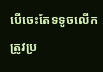បើចេះតែទទូចលើក ត្រូវប្រ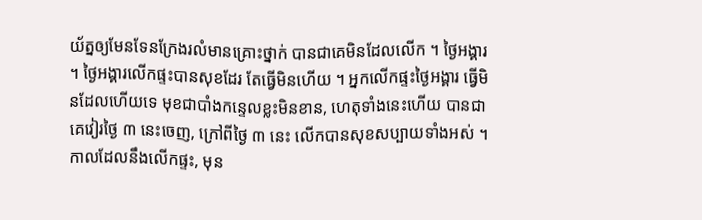យ័ត្នឲ្យមែនទែនក្រែងរលំមានគ្រោះថ្នាក់ បានជាគេមិនដែលលើក ។ ថ្ងៃអង្គារ ។ ថ្ងៃអង្គារលើកផ្ទះបានសុខដែរ តែធ្វើមិនហើយ ។ អ្នកលើកផ្ទះថ្ងៃអង្គារ ធ្វើមិនដែលហើយទេ មុខជាបាំងកន្ទេលខ្លះមិនខាន, ហេតុទាំងនេះហើយ បានជាគេវៀរថ្ងៃ ៣ នេះចេញ, ក្រៅពីថ្ងៃ ៣ នេះ លើកបានសុខសប្បាយទាំងអស់ ។
កាលដែលនឹងលើកផ្ទះ, មុន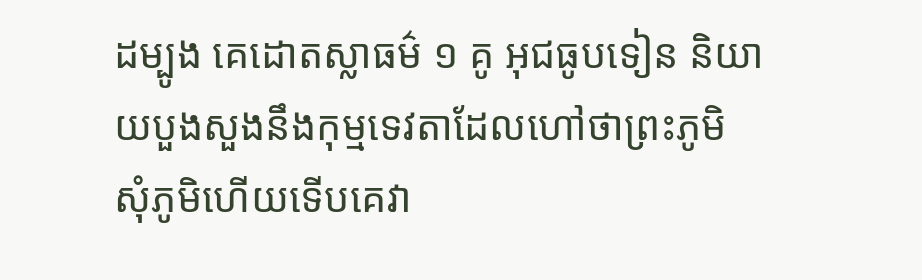ដម្បូង គេដោតស្លាធម៌ ១ គូ អុជធូបទៀន និយាយបួងសួងនឹងកុម្មទេវតាដែលហៅថាព្រះភូមិ សុំភូមិហើយទើបគេវា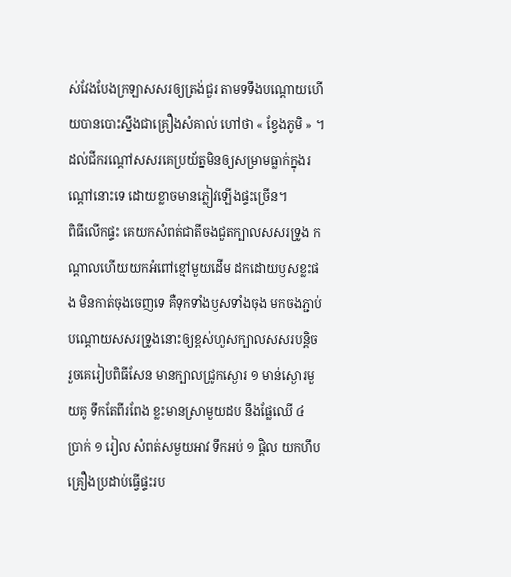ស់វែងបែងក្រឡាសសរឲ្យត្រង់ជួរ តាមទទឹងបណ្ដោយហើយបានបោះស្នឹងជាគ្រឿងសំគាល់ ហៅថា « ខ្វែងភូមិ » ។ ដល់ជីករណ្ដៅសសរគេប្រយ័ត្នមិនឲ្យសម្រាមធ្លាក់ក្នុងរណ្ដៅនោះទេ ដោយខ្លាចមានភ្លៀវឡើងផ្ទះច្រើន។
ពិធីលើកផ្ទះ គេយកសំពត់ជាតីចងជួតក្បាលសសរទ្រូង កណ្ដាលហើយយកអំពៅខ្មៅមួយដើម ដកដោយឫសខ្លះផង មិនកាត់ចុងចេញទេ គឺទុកទាំងឫសទាំងចុង មកចងភ្ជាប់បណ្ដោយសសរទ្រូងនោះឲ្យខ្ពស់ហួសក្បាលសសរបន្តិច រួចគេរៀបពិធីសែន មានក្បាលជ្រូកស្ងោរ ១ មាន់ស្ងោរមួយគូ ទឹកតែពីរពែង ខ្លះមានស្រាមួយដប នឹងផ្លែឈើ ៤ ប្រាក់ ១ រៀល សំពត់សមួយអាវ ទឹកអប់ ១ ផ្តិល យកហឹបគ្រឿងប្រដាប់ធ្វើផ្ទះរប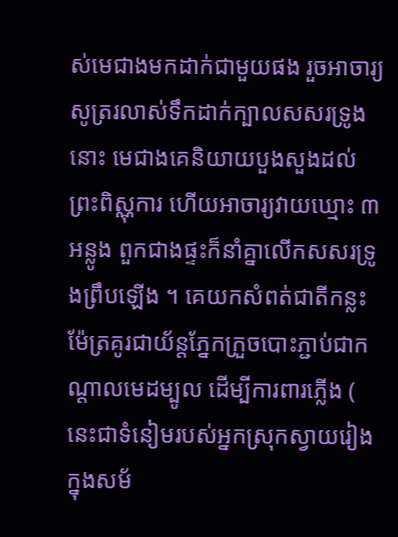ស់មេជាងមកដាក់ជាមួយផង រួចអាចារ្យសូត្ររលាស់ទឹកដាក់ក្បាលសសរទ្រូងនោះ មេជាងគេនិយាយបួងសួងដល់ព្រះពិស្ណុការ ហើយអាចារ្យវាយឃ្មោះ ៣ អន្លូង ពួកជាងផ្ទះក៏នាំគ្នាលើកសសរទ្រូងព្រឹបឡើង ។ គេយកសំពត់ជាតីកន្លះម៉ែត្រគូរជាយ័ន្តភ្នែកក្រួចបោះភ្ជាប់ជាកណ្ដាលមេដម្បូល ដើម្បីការពារភ្លើង ( នេះជាទំនៀមរបស់អ្នកស្រុកស្វាយរៀង ក្នុងសម័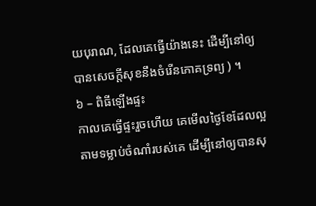យបុរាណ, ដែលគេធ្វើយ៉ាងនេះ ដើម្បីនៅឲ្យបានសេចក្ដីសុខនឹងចំរើនភោគទ្រព្យ ) ។
៦ – ពិធីឡើងផ្ទះ
កាលគេធ្វើផ្ទះរួចហើយ គេមើលថ្ងៃខែដែលល្អ តាមទម្លាប់ចំណាំរបស់គេ ដើម្បីនៅឲ្យបានសុ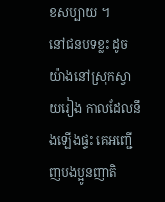ខសប្បាយ ។
នៅជនបទខ្លះ ដូចយ៉ាងនៅស្រុកស្វាយរៀង កាលដែលនឹងឡើងផ្ទះ គេអញ្ជើញបងប្អូនញាតិ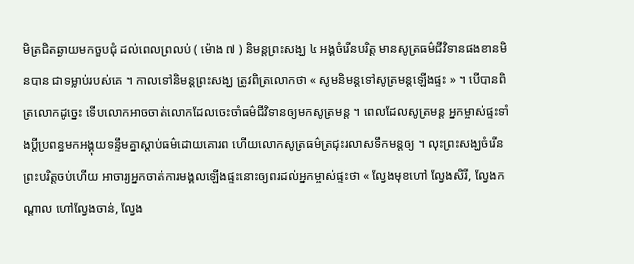មិត្រជិតឆ្ងាយមកចួបជុំ ដល់ពេលព្រលប់ ( ម៉ោង ៧ ) និមន្តព្រះសង្ឃ ៤ អង្គចំរើនបរិត្ត មានសូត្រធម៌ជីវិទានផងខានមិនបាន ជាទម្លាប់របស់គេ ។ កាលទៅនិមន្តព្រះសង្ឃ ត្រូវពិត្រលោកថា « សូមនិមន្តទៅសូត្រមន្តឡើងផ្ទះ » ។ បើបានពិត្រលោកដូច្នេះ ទើបលោកអាចចាត់លោកដែលចេះចាំធម៌ជីវិទានឲ្យមកសូត្រមន្ត ។ ពេលដែលសូត្រមន្ត អ្នកម្ចាស់ផ្ទះទាំងប្ដីប្រពន្ធមកអង្គុយទន្ទឹមគ្នាស្ដាប់ធម៌ដោយគោរព ហើយលោកសូត្រធម៌ត្រជុះរលាសទឹកមន្តឲ្យ ។ លុះព្រះសង្ឃចំរើនព្រះបរិត្តចប់ហើយ អាចារ្យអ្នកចាត់ការមង្គលឡើងផ្ទះនោះឲ្យពរដល់អ្នកម្ចាស់ផ្ទះថា « ល្វែងមុខហៅ ល្វែងសិរី, ល្វែងកណ្ដាល ហៅល្វែងចាន់, ល្វែង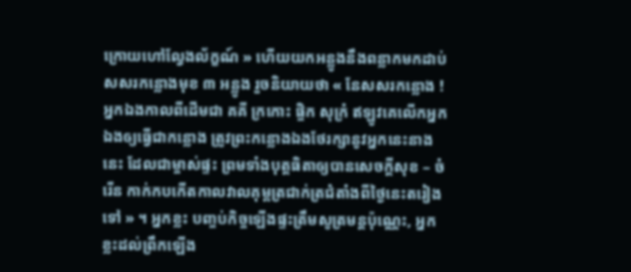ក្រោយហៅល្វែងល័ក្ខណ៍ » ហើយយកអន្លូងនឹងពន្លាកមកដាប់សសរកន្លោងមុខ ៣ អន្លូង រួចនិយាយថា « នែសសរកន្លោង ! អ្នកឯងកាលពីដើមជា គគី ក្រកោះ ផ្ចិក សុក្រំ ឥឡូវគេលើកអ្នកឯងឲ្យធ្វើជាកន្លោង ត្រូវព្រះកន្លោងឯងថែរក្សានូវអ្នកនេះនាងនេះ ដែលជាម្ចាស់ផ្ទះ ព្រមទាំងបុត្តធិតាឲ្យបានសេចក្ដីសុខ – ចំរើន កាក់កបកើតកាលវាលគុម្ពត្រជាក់ត្រជំតាំងពីថ្ងៃនេះតរៀងទៅ » ។ អ្នកខ្លះ បញ្ចប់កិច្ចឡើងផ្ទះត្រឹមសូត្រមន្តប៉ុណ្ណេះ, អ្នកខ្លះដល់ព្រឹកឡើង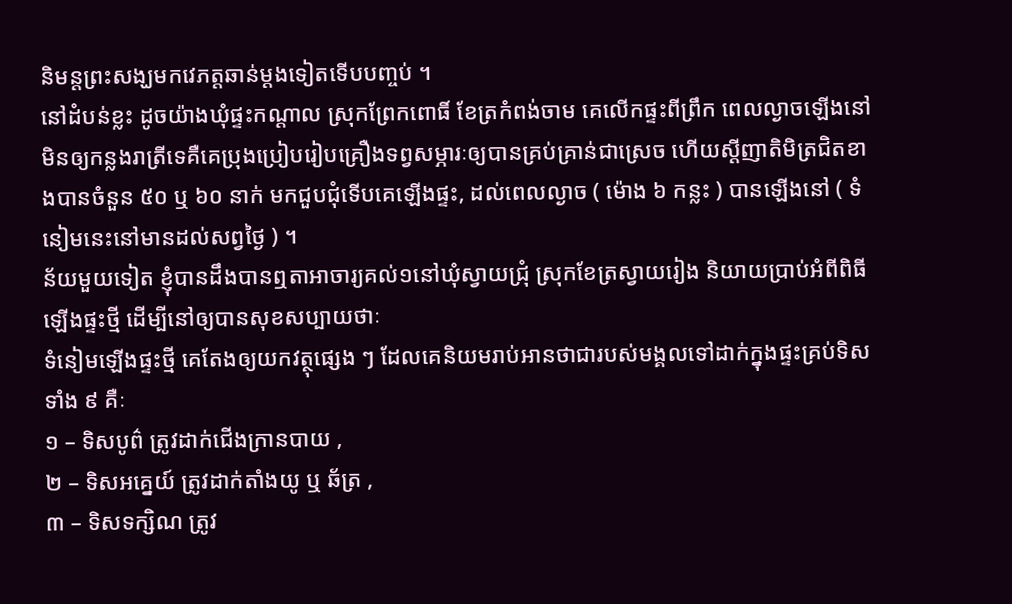និមន្តព្រះសង្ឃមកវេភត្តឆាន់ម្ដងទៀតទើបបញ្ចប់ ។
នៅដំបន់ខ្លះ ដូចយ៉ាងឃុំផ្ទះកណ្ដាល ស្រុកព្រែកពោធិ៍ ខែត្រកំពង់ចាម គេលើកផ្ទះពីព្រឹក ពេលល្ងាចឡើងនៅ មិនឲ្យកន្លងរាត្រីទេគឺគេប្រុងប្រៀបរៀបគ្រឿងទព្វសម្ភារៈឲ្យបានគ្រប់គ្រាន់ជាស្រេច ហើយស្ដីញាតិមិត្រជិតខាងបានចំនួន ៥០ ឬ ៦០ នាក់ មកជួបជុំទើបគេឡើងផ្ទះ, ដល់ពេលល្ងាច ( ម៉ោង ៦ កន្លះ ) បានឡើងនៅ ( ទំនៀមនេះនៅមានដល់សព្វថ្ងៃ ) ។
ន័យមួយទៀត ខ្ញុំបានដឹងបានឮតាអាចារ្យគល់១នៅឃុំស្វាយជ្រុំ ស្រុកខែត្រស្វាយរៀង និយាយប្រាប់អំពីពិធីឡើងផ្ទះថ្មី ដើម្បីនៅឲ្យបានសុខសប្បាយថាៈ
ទំនៀមឡើងផ្ទះថ្មី គេតែងឲ្យយកវត្ថុផ្សេង ៗ ដែលគេនិយមរាប់អានថាជារបស់មង្គលទៅដាក់ក្នុងផ្ទះគ្រប់ទិសទាំង ៩ គឺៈ
១ – ទិសបូព៌ ត្រូវដាក់ជើងក្រានបាយ ,
២ – ទិសអគ្នេយ៍ ត្រូវដាក់តាំងយូ ឬ ឆ័ត្រ ,
៣ – ទិសទក្សិណ ត្រូវ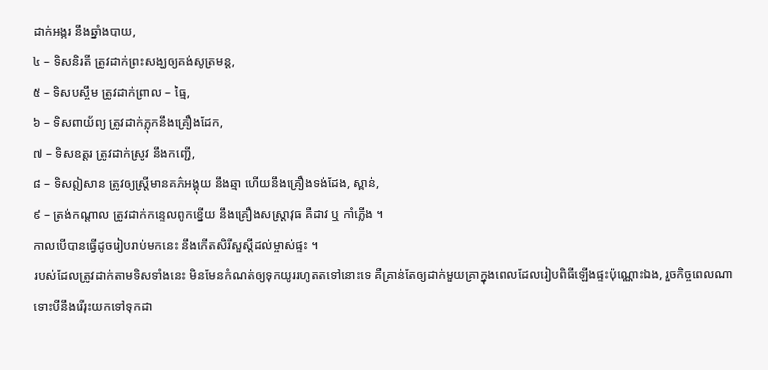ដាក់អង្ករ នឹងឆ្នាំងបាយ,
៤ – ទិសនិរតី ត្រូវដាក់ព្រះសង្ឃឲ្យគង់សូត្រមន្ត,
៥ – ទិសបស្ចឹម ត្រូវដាក់ព្រាល – ធ្មៃ,
៦ – ទិសពាយ័ព្យ ត្រូវដាក់ភ្លុកនឹងគ្រឿងដែក,
៧ – ទិសឧត្ដរ ត្រូវដាក់ស្រូវ នឹងកញ្ជើ,
៨ – ទិសឦសាន ត្រូវឲ្យស្រ្ដីមានគភ៌អង្គុយ នឹងឆ្មា ហើយនឹងគ្រឿងទង់ដែង, ស្ពាន់,
៩ – ត្រង់កណ្ដាល ត្រូវដាក់កន្ទេលពូកខ្នើយ នឹងគ្រឿងសស្រ្ដាវុធ គឺដាវ ឬ កាំភ្លើង ។
កាលបើបានធ្វើដូចរៀបរាប់មកនេះ នឹងកើតសិរីសួស្ដីដល់ម្ចាស់ផ្ទះ ។
របស់ដែលត្រូវដាក់តាមទិសទាំងនេះ មិនមែនកំណត់ឲ្យទុកយូររហូតតទៅនោះទេ គឺគ្រាន់តែឲ្យដាក់មួយគ្រាក្នុងពេលដែលរៀបពិធីឡើងផ្ទះប៉ុណ្ណោះឯង, រួចកិច្ចពេលណា ទោះបីនឹងរើរុះយកទៅទុកដា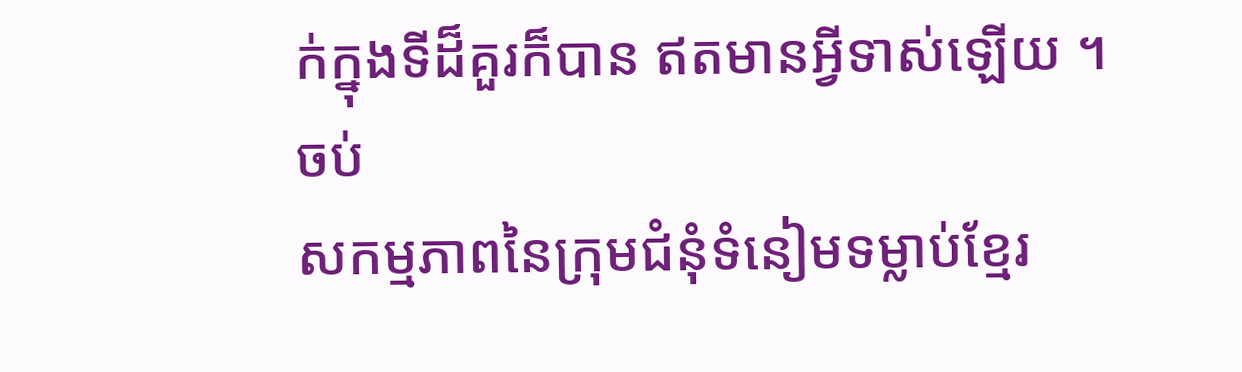ក់ក្នុងទីដ៏គួរក៏បាន ឥតមានអ្វីទាស់ឡើយ ។
ចប់
សកម្មភាពនៃក្រុមជំនុំទំនៀមទម្លាប់ខ្មែរ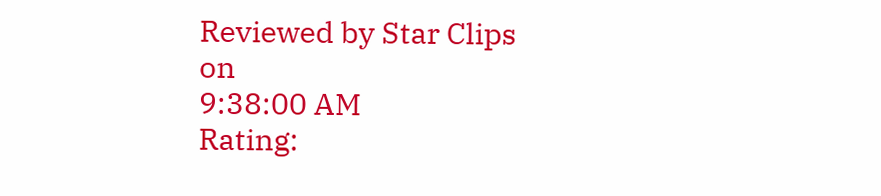Reviewed by Star Clips
on
9:38:00 AM
Rating: